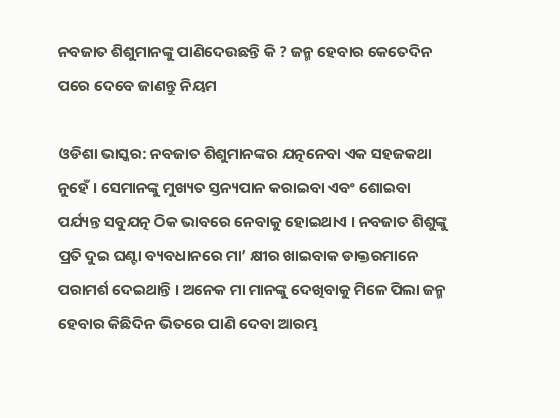ନବଜାତ ଶିଶୁମାନଙ୍କୁ ପାଣିଦେଉଛନ୍ତି କି ? ଜନ୍ମ ହେବାର କେତେଦିନ ପରେ ଦେବେ ଜାଣନ୍ତୁ ନିୟମ

ଓଡିଶା ଭାସ୍କର: ନବଜାତ ଶିଶୁମାନଙ୍କର ଯତ୍ନନେବା ଏକ ସହଜକଥା ନୁହେଁ । ସେମାନଙ୍କୁ ମୁଖ୍ୟତ ସ୍ତନ୍ୟପାନ କରାଇବା ଏବଂ ଶୋଇବା ପର୍ଯ୍ୟନ୍ତ ସବୁଯତ୍ନ ଠିକ ଭାବରେ ନେବାକୁ ହୋଇଥାଏ । ନବଜାତ ଶିଶୁଙ୍କୁ ପ୍ରତି ଦୁଇ ଘଣ୍ଟା ବ୍ୟବଧାନରେ ମା’ କ୍ଷୀର ଖାଇବାକ ଡାକ୍ତରମାନେ ପରାମର୍ଶ ଦେଇଥାନ୍ତି । ଅନେକ ମା ମାନଙ୍କୁ ଦେଖିବାକୁ ମିଳେ ପିଲା ଜନ୍ମ ହେବାର କିଛିଦିନ ଭିତରେ ପାଣି ଦେବା ଆରମ୍ଭ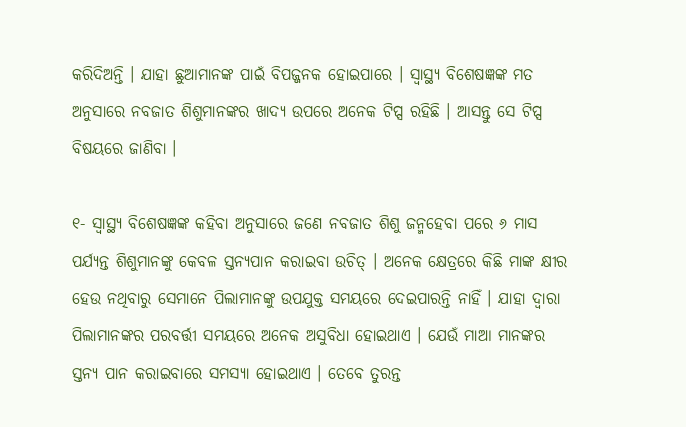କରିଦିଅନ୍ତି । ଯାହା ଛୁଆମାନଙ୍କ ପାଇଁ ବିପଜ୍ଜନକ ହୋଇପାରେ । ସ୍ୱାସ୍ଥ୍ୟ ବିଶେଷଜ୍ଞଙ୍କ ମତ ଅନୁସାରେ ନବଜାତ ଶିଶୁମାନଙ୍କର ଖାଦ୍ୟ ଉପରେ ଅନେକ ଟିପ୍ସ ରହିଛି । ଆସନ୍ତୁ ସେ ଟିପ୍ସ ବିଷୟରେ ଜାଣିବା ।

୧- ସ୍ୱାସ୍ଥ୍ୟ ବିଶେଷଜ୍ଞଙ୍କ କହିବା ଅନୁସାରେ ଜଣେ ନବଜାତ ଶିଶୁ ଜନ୍ମହେବା ପରେ ୬ ମାସ ପର୍ଯ୍ୟନ୍ତ ଶିଶୁମାନଙ୍କୁ କେବଳ ସ୍ତନ୍ୟପାନ କରାଇବା ଉଚିତ୍ । ଅନେକ କ୍ଷେତ୍ରରେ କିଛି ମାଙ୍କ କ୍ଷୀର ହେଉ ନଥିବାରୁ ସେମାନେ ପିଲାମାନଙ୍କୁ ଉପଯୁକ୍ତ ସମୟରେ ଦେଇପାରନ୍ତି ନାହିଁ । ଯାହା ଦ୍ୱାରା ପିଲାମାନଙ୍କର ପରବର୍ତ୍ତୀ ସମୟରେ ଅନେକ ଅସୁବିଧା ହୋଇଥାଏ । ଯେଉଁ ମାଆ ମାନଙ୍କର ସ୍ତନ୍ୟ ପାନ କରାଇବାରେ ସମସ୍ୟା ହୋଇଥାଏ । ତେବେ ତୁରନ୍ତ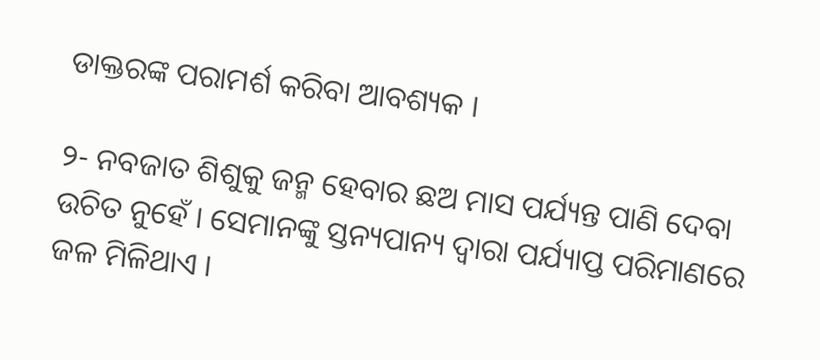ଡାକ୍ତରଙ୍କ ପରାମର୍ଶ କରିବା ଆବଶ୍ୟକ ।

୨- ନବଜାତ ଶିଶୁକୁ ଜନ୍ମ ହେବାର ଛଅ ମାସ ପର୍ଯ୍ୟନ୍ତ ପାଣି ଦେବା ଉଚିତ ନୁହେଁ । ସେମାନଙ୍କୁ ସ୍ତନ୍ୟପାନ୍ୟ ଦ୍ୱାରା ପର୍ଯ୍ୟାପ୍ତ ପରିମାଣରେ ଜଳ ମିଳିଥାଏ ।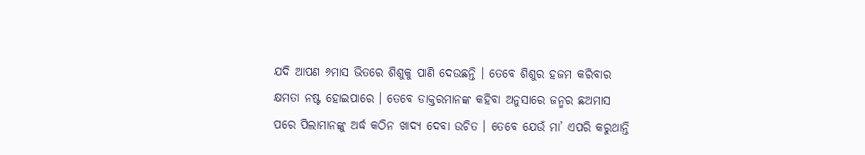ଯଦି ଆପଣ ୬ମାସ ଭିତରେ ଶିଶୁକୁ ପାଣି ଦେଉଛନ୍ତି । ତେବେ ଶିଶୁର ହଜମ କରିବାର କ୍ଷମତା ନଷ୍ଟ ହୋଇପାରେ । ତେବେ ଡାକ୍ତରମାନଙ୍କ କହିବା ଅନୁସାରେ ଜନ୍ମର ଛଅମାସ ପରେ ପିଲାମାନଙ୍କୁ ଅର୍ଦ୍ଧ କଠିନ ଖାଦ୍ୟ ଦେବା ଉଚିତ । ତେବେ ଯେଉଁ ମା’ ଏପରି କରୁଥାନ୍ତି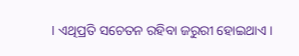। ଏଥିପ୍ରତି ସଚେତନ ରହିବା ଜରୁରୀ ହୋଇଥାଏ ।